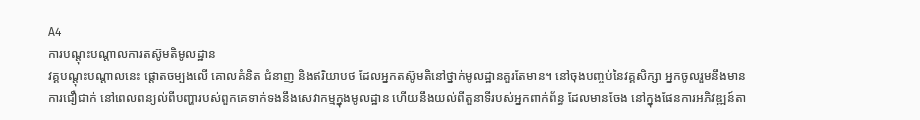A4
ការបណ្ដុះបណ្ដាលការតស៊ូមតិមូលដ្ឋាន
វគ្គបណ្តុះបណ្តាលនេះ ផ្ដោតចម្បងលើ គោលគំនិត ជំនាញ និងឥរិយាបថ ដែលអ្នកតស៊ូមតិនៅថ្នាក់មូលដ្ឋានគួរតែមាន។ នៅចុងបញ្ចប់នៃវគ្គសិក្សា អ្នកចូលរួមនឹងមានការជឿជាក់ នៅពេលពន្យល់ពីបញ្ហារបស់ពួកគេទាក់ទងនឹងសេវាកម្មក្នុងមូលដ្ឋាន ហើយនឹងយល់ពីតួនាទីរបស់អ្នកពាក់ព័ន្ធ ដែលមានចែង នៅក្នុងផែនការអភិវឌ្ឍន៍តា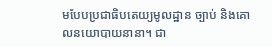មបែបប្រជាធិបតេយ្យមូលដ្ឋាន ច្បាប់ និងគោលនយោបាយនានា។ ជា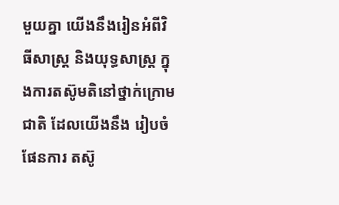មួយគ្នា យើងនឹងរៀនអំពីវិធីសាស្រ្ត និងយុទ្ធសាស្រ្ត ក្នុងការតស៊ូមតិនៅថ្នាក់ក្រោមជាតិ ដែលយើងនឹង រៀបចំ ផែនការ តស៊ូ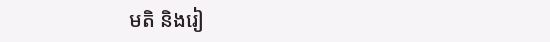មតិ និងរៀ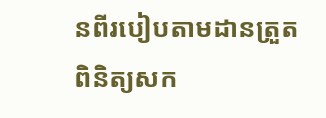នពីរបៀបតាមដានត្រួតពិនិត្យសក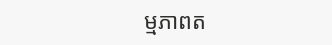ម្មភាពត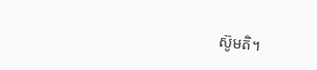ស៊ូមតិ។